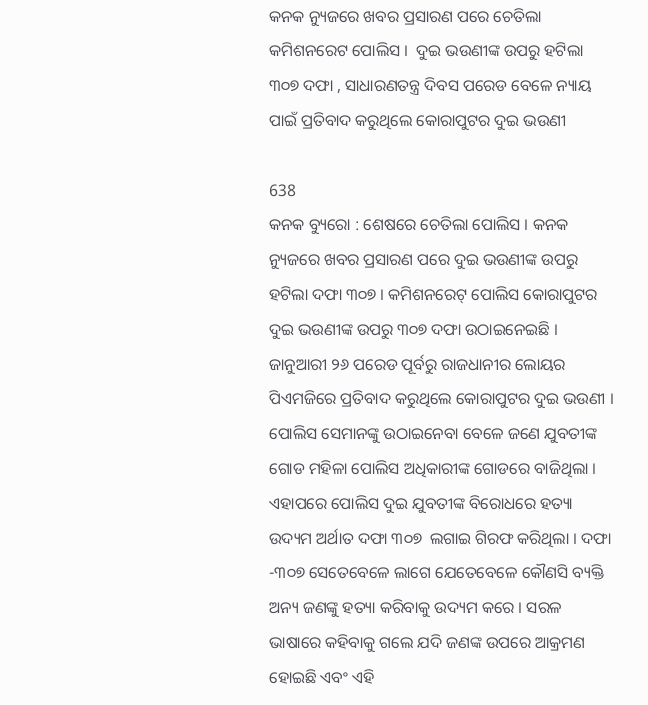କନକ ନ୍ୟୁଜରେ ଖବର ପ୍ରସାରଣ ପରେ ଚେତିଲା କମିଶନରେଟ ପୋଲିସ ।  ଦୁଇ ଭଉଣୀଙ୍କ ଉପରୁ ହଟିଲା ୩୦୭ ଦଫା , ସାଧାରଣତନ୍ତ୍ର ଦିବସ ପରେଡ ବେଳେ ନ୍ୟାୟ ପାଇଁ ପ୍ରତିବାଦ କରୁଥିଲେ କୋରାପୁଟର ଦୁଇ ଭଉଣୀ

638
କନକ ବ୍ୟୁରୋ : ଶେଷରେ ଚେତିଲା ପୋଲିସ । କନକ ନ୍ୟୁଜରେ ଖବର ପ୍ରସାରଣ ପରେ ଦୁଇ ଭଉଣୀଙ୍କ ଉପରୁ ହଟିଲା ଦଫା ୩୦୭ । କମିଶନରେଟ୍ ପୋଲିସ କୋରାପୁଟର ଦୁଇ ଭଉଣୀଙ୍କ ଉପରୁ ୩୦୭ ଦଫା ଉଠାଇନେଇଛି । ଜାନୁଆରୀ ୨୬ ପରେଡ ପୂର୍ବରୁ ରାଜଧାନୀର ଲୋୟର ପିଏମଜିରେ ପ୍ରତିବାଦ କରୁଥିଲେ କୋରାପୁଟର ଦୁଇ ଭଉଣୀ । ପୋଲିସ ସେମାନଙ୍କୁ ଉଠାଇନେବା ବେଳେ ଜଣେ ଯୁବତୀଙ୍କ ଗୋଡ ମହିଳା ପୋଲିସ ଅଧିକାରୀଙ୍କ ଗୋଡରେ ବାଜିଥିଲା । ଏହାପରେ ପୋଲିସ ଦୁଇ ଯୁବତୀଙ୍କ ବିରୋଧରେ ହତ୍ୟା ଉଦ୍ୟମ ଅର୍ଥାତ ଦଫା ୩୦୭  ଲଗାଇ ଗିରଫ କରିଥିଲା । ଦଫା -୩୦୭ ସେତେବେଳେ ଲାଗେ ଯେତେବେଳେ କୌଣସି ବ୍ୟକ୍ତି ଅନ୍ୟ ଜଣଙ୍କୁ ହତ୍ୟା କରିବାକୁ ଉଦ୍ୟମ କରେ । ସରଳ ଭାଷାରେ କହିବାକୁ ଗଲେ ଯଦି ଜଣଙ୍କ ଉପରେ ଆକ୍ରମଣ ହୋଇଛି ଏବଂ ଏହି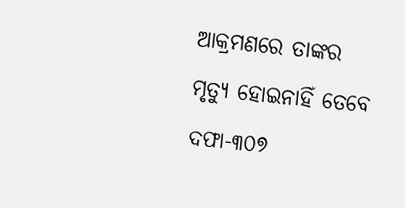ଆକ୍ରମଣରେ ତାଙ୍କର ମୃତ୍ୟୁ ହୋଇନାହିଁ ତେବେ ଦଫା-୩୦୭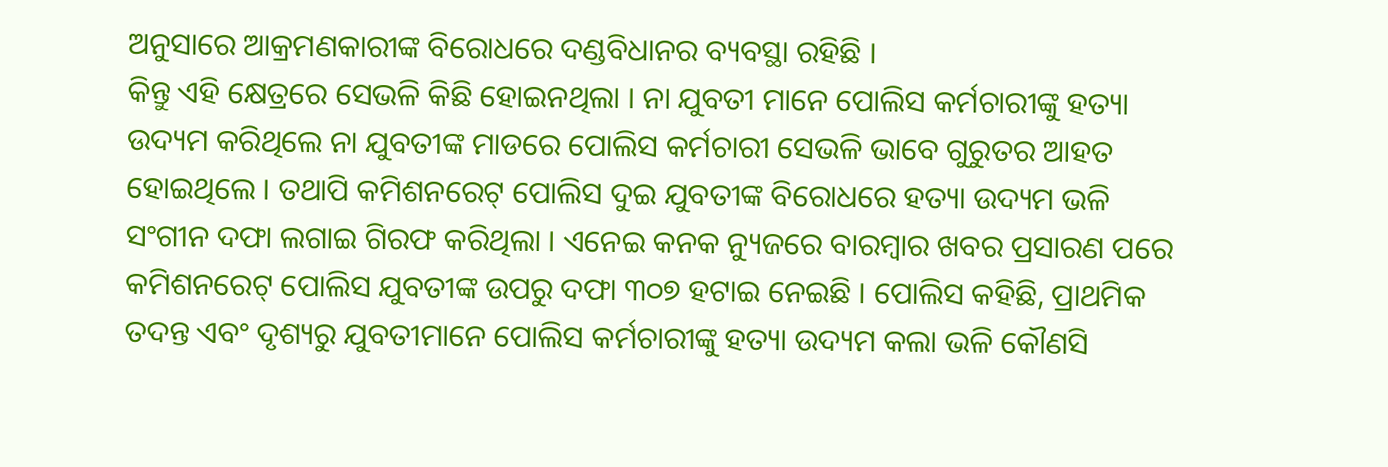ଅନୁସାରେ ଆକ୍ରମଣକାରୀଙ୍କ ବିରୋଧରେ ଦଣ୍ଡବିଧାନର ବ୍ୟବସ୍ଥା ରହିଛି ।
କିନ୍ତୁ ଏହି କ୍ଷେତ୍ରରେ ସେଭଳି କିଛି ହୋଇନଥିଲା । ନା ଯୁବତୀ ମାନେ ପୋଲିସ କର୍ମଚାରୀଙ୍କୁ ହତ୍ୟା ଉଦ୍ୟମ କରିଥିଲେ ନା ଯୁବତୀଙ୍କ ମାଡରେ ପୋଲିସ କର୍ମଚାରୀ ସେଭଳି ଭାବେ ଗୁରୁତର ଆହତ ହୋଇଥିଲେ । ତଥାପି କମିଶନରେଟ୍ ପୋଲିସ ଦୁଇ ଯୁବତୀଙ୍କ ବିରୋଧରେ ହତ୍ୟା ଉଦ୍ୟମ ଭଳି ସଂଗୀନ ଦଫା ଲଗାଇ ଗିରଫ କରିଥିଲା । ଏନେଇ କନକ ନ୍ୟୁଜରେ ବାରମ୍ବାର ଖବର ପ୍ରସାରଣ ପରେ କମିଶନରେଟ୍ ପୋଲିସ ଯୁବତୀଙ୍କ ଉପରୁ ଦଫା ୩୦୭ ହଟାଇ ନେଇଛି । ପୋଲିସ କହିଛି, ପ୍ରାଥମିକ ତଦନ୍ତ ଏବଂ ଦୃଶ୍ୟରୁ ଯୁବତୀମାନେ ପୋଲିସ କର୍ମଚାରୀଙ୍କୁ ହତ୍ୟା ଉଦ୍ୟମ କଲା ଭଳି କୌଣସି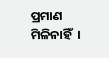ପ୍ରମାଣ ମିଳିନାହିଁ  ।